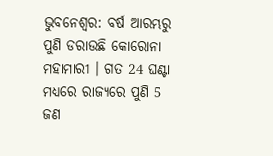ଭୁବନେଶ୍ବର: ବର୍ଷ ଆରମ୍ଭରୁ ପୁଣି ଡରାଉଛି କୋରୋନା ମହାମାରୀ । ଗତ 24 ଘଣ୍ଟା ମଧ୍ୟରେ ରାଜ୍ୟରେ ପୁଣି 5 ଜଣ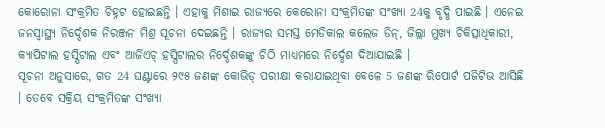କୋରୋନା ସଂକ୍ରମିତ ଚିହ୍ନଟ ହୋଇଛନ୍ତି । ଏହାକୁ ମିଶାଇ ରାଜ୍ୟରେ କେରୋନା ସଂକ୍ରମିତଙ୍କ ସଂଖ୍ୟା 24କୁ ବୃଦ୍ଧି ପାଇଛି । ଏନେଇ ଜନସ୍ବାସ୍ଥ୍ୟ ନିର୍ଦ୍ଦେଶକ ନିରଞ୍ଜନ ମିଶ୍ର ସୂଚନା ଦେଇଛନ୍ତି । ରାଜ୍ୟର ସମସ୍ତ ମେଡିକାଲ କଲେଜ ଡିନ୍, ଜିଲ୍ଲା ମୁଖ୍ୟ ଚିକିତ୍ସାଧିକାରୀ, କ୍ୟାପିଟାଲ ହସ୍ପିଟାଲ ଏବଂ ଆର୍ଜିଏଚ୍ ହସ୍ପିଟାଲର ନିର୍ଦ୍ଦେଶକଙ୍କୁ ଚିଠି ମାଧ୍ୟମରେ ନିର୍ଦ୍ଦେଶ ଦିଆଯାଇଛି ।
ସୂଚନା ଅନୁସାରେ, ଗତ 24 ଘଣ୍ଟାରେ ୨୯୫ ଜଣଙ୍କ କୋଭିଡ୍ ପରୀକ୍ଷା କରାଯାଇଥିବା ବେଳେ 5 ଜଣଙ୍କ ରିପୋର୍ଟ ପଜିଟିଭ ଆସିଛି । ତେବେ ସକ୍ରିୟ ସଂକ୍ରମିତଙ୍କ ସଂଖ୍ୟା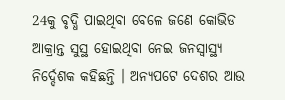24କୁ ବୃଦ୍ଧି ପାଇଥିବା ବେଳେ ଜଣେ କୋଭିଡ ଆକ୍ରାନ୍ତ ସୁସ୍ଥ ହୋଇଥିବା ନେଇ ଜନସ୍ୱାସ୍ଥ୍ୟ ନିର୍ଦ୍ଦେଶକ କହିଛନ୍ତି । ଅନ୍ୟପଟେ ଦେଶର ଆଉ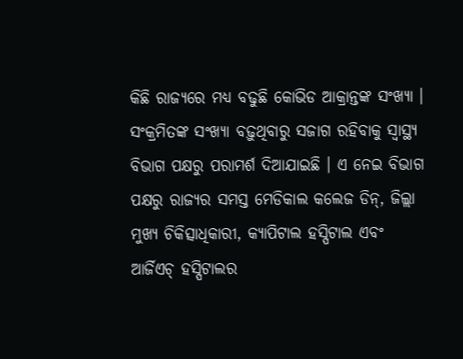କିଛି ରାଜ୍ୟରେ ମଧ୍ୟ ବଢୁଛି କୋଭିଡ ଆକ୍ରାନ୍ତଙ୍କ ସଂଖ୍ୟା । ସଂକ୍ରମିତଙ୍କ ସଂଖ୍ୟା ବଢ଼ୁଥିବାରୁ ସଜାଗ ରହିବାକୁ ସ୍ବାସ୍ଥ୍ୟ ବିଭାଗ ପକ୍ଷରୁ ପରାମର୍ଶ ଦିଆଯାଇଛି । ଏ ନେଇ ବିଭାଗ ପକ୍ଷରୁ ରାଜ୍ୟର ସମସ୍ତ ମେଡିକାଲ କଲେଜ ଡିନ୍, ଜିଲ୍ଲା ମୁଖ୍ୟ ଚିକିତ୍ସାଧିକାରୀ, କ୍ୟାପିଟାଲ ହସ୍ପିଟାଲ ଏବଂ ଆର୍ଜିଏଚ୍ ହସ୍ପିଟାଲର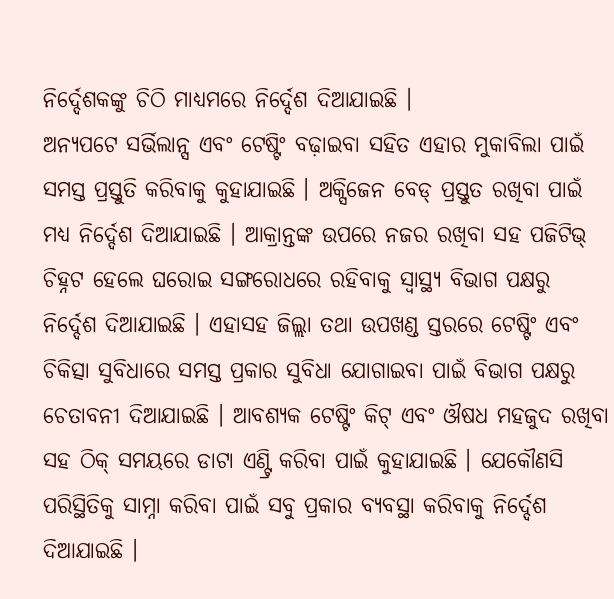ନିର୍ଦ୍ଦେଶକଙ୍କୁ ଚିଠି ମାଧ୍ୟମରେ ନିର୍ଦ୍ଦେଶ ଦିଆଯାଇଛି ।
ଅନ୍ୟପଟେ ସର୍ଭିଲାନ୍ସ ଏବଂ ଟେଷ୍ଟିଂ ବଢ଼ାଇବା ସହିତ ଏହାର ମୁକାବିଲା ପାଇଁ ସମସ୍ତ ପ୍ରସ୍ତୁତି କରିବାକୁ କୁହାଯାଇଛି । ଅକ୍ସିଜେନ ବେଡ୍ ପ୍ରସ୍ତୁତ ରଖିବା ପାଇଁ ମଧ୍ୟ ନିର୍ଦ୍ଦେଶ ଦିଆଯାଇଛି । ଆକ୍ରାନ୍ତଙ୍କ ଉପରେ ନଜର ରଖିବା ସହ ପଜିଟିଭ୍ ଚିହ୍ନଟ ହେଲେ ଘରୋଇ ସଙ୍ଗରୋଧରେ ରହିବାକୁ ସ୍ବାସ୍ଥ୍ୟ ବିଭାଗ ପକ୍ଷରୁ ନିର୍ଦ୍ଦେଶ ଦିଆଯାଇଛି । ଏହାସହ ଜିଲ୍ଲା ତଥା ଉପଖଣ୍ଡ ସ୍ତରରେ ଟେଷ୍ଟିଂ ଏବଂ ଚିକିତ୍ସା ସୁବିଧାରେ ସମସ୍ତ ପ୍ରକାର ସୁବିଧା ଯୋଗାଇବା ପାଇଁ ବିଭାଗ ପକ୍ଷରୁ ଚେତାବନୀ ଦିଆଯାଇଛି । ଆବଶ୍ୟକ ଟେଷ୍ଟିଂ କିଟ୍ ଏବଂ ଔଷଧ ମହଜୁଦ ରଖିବା ସହ ଠିକ୍ ସମୟରେ ଡାଟା ଏଣ୍ଟ୍ରି କରିବା ପାଇଁ କୁହାଯାଇଛି । ଯେକୌଣସି ପରିସ୍ଥିତିକୁ ସାମ୍ନା କରିବା ପାଇଁ ସବୁ ପ୍ରକାର ବ୍ୟବସ୍ଥା କରିବାକୁ ନିର୍ଦ୍ଦେଶ ଦିଆଯାଇଛି ।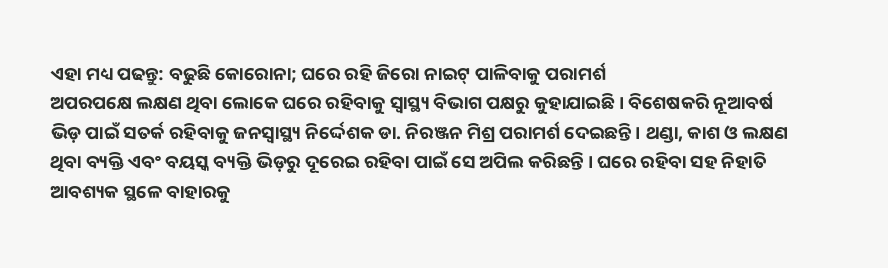ଏହା ମଧ୍ୟ ପଢନ୍ତୁ: ବଢୁଛି କୋରୋନା; ଘରେ ରହି ଜିରୋ ନାଇଟ୍ ପାଳିବାକୁ ପରାମର୍ଶ
ଅପରପକ୍ଷେ ଲକ୍ଷଣ ଥିବା ଲୋକେ ଘରେ ରହିବାକୁ ସ୍ବାସ୍ଥ୍ୟ ବିଭାଗ ପକ୍ଷରୁ କୁହାଯାଇଛି । ବିଶେଷକରି ନୂଆବର୍ଷ ଭିଡ଼ ପାଇଁ ସତର୍କ ରହିବାକୁ ଜନସ୍ବାସ୍ଥ୍ୟ ନିର୍ଦ୍ଦେଶକ ଡା. ନିରଞ୍ଜନ ମିଶ୍ର ପରାମର୍ଶ ଦେଇଛନ୍ତି । ଥଣ୍ଡା, କାଶ ଓ ଲକ୍ଷଣ ଥିବା ବ୍ୟକ୍ତି ଏବଂ ବୟସ୍କ ବ୍ୟକ୍ତି ଭିଡ଼ରୁ ଦୂରେଇ ରହିବା ପାଇଁ ସେ ଅପିଲ କରିଛନ୍ତି । ଘରେ ରହିବା ସହ ନିହାତି ଆବଶ୍ୟକ ସ୍ଥଳେ ବାହାରକୁ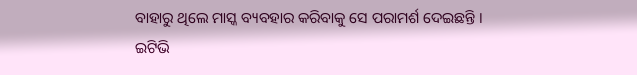ବାହାରୁ ଥିଲେ ମାସ୍କ ବ୍ୟବହାର କରିବାକୁ ସେ ପରାମର୍ଶ ଦେଇଛନ୍ତି ।
ଇଟିଭି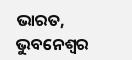ଭାରତ, ଭୁବନେଶ୍ବର